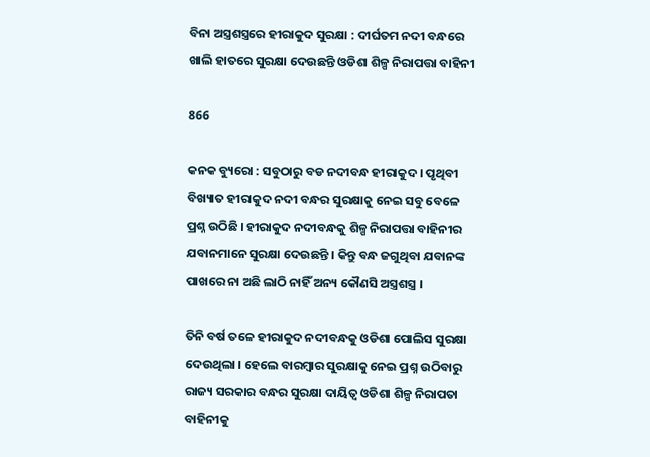ବିନା ଅସ୍ତ୍ରଶସ୍ତ୍ରରେ ହୀରାକୁଦ ସୁରକ୍ଷା : ଦୀର୍ଘତମ ନଦୀ ବନ୍ଧରେ ଖାଲି ହାତରେ ସୁରକ୍ଷା ଦେଉଛନ୍ତି ଓଡିଶା ଶିଳ୍ପ ନିରାପତ୍ତା ବାହିନୀ

866

କନକ ବ୍ୟୁରୋ : ସବୁଠାରୁ ବଡ ନଦୀବନ୍ଧ ହୀରାକୁଦ । ପୃଥିବୀ ବିଖ୍ୟାତ ହୀରାକୁଦ ନଦୀ ବନ୍ଧର ସୁରକ୍ଷାକୁ ନେଇ ସବୁ ବେଳେ ପ୍ରଶ୍ନ ଉଠିଛି । ହୀରାକୁଦ ନଦୀବନ୍ଧକୁ ଶିଳ୍ପ ନିରାପତ୍ତା ବାହିନୀର ଯବାନମାନେ ସୁରକ୍ଷା ଦେଉଛନ୍ତି । କିନ୍ତୁ ବନ୍ଧ ଜଗୁଥିବା ଯବାନଙ୍କ ପାଖରେ ନା ଅଛି ଲାଠି ନାହିଁ ଅନ୍ୟ କୌଣସି ଅସ୍ତ୍ରଶସ୍ତ୍ର ।

ତିନି ବର୍ଷ ତଳେ ହୀରାକୁଦ ନଦୀବନ୍ଧକୁ ଓଡିଶା ପୋଲିସ ସୁରକ୍ଷା ଦେଉଥିଲା । ହେଲେ ବାରମ୍ବାର ସୁରକ୍ଷାକୁ ନେଇ ପ୍ରଶ୍ନ ଉଠିବାରୁ ରାଜ୍ୟ ସରକାର ବନ୍ଧର ସୁରକ୍ଷା ଦାୟିତ୍ୱ ଓଡିଶା ଶିଳ୍ପ ନିରାପତା ବାହିନୀକୁ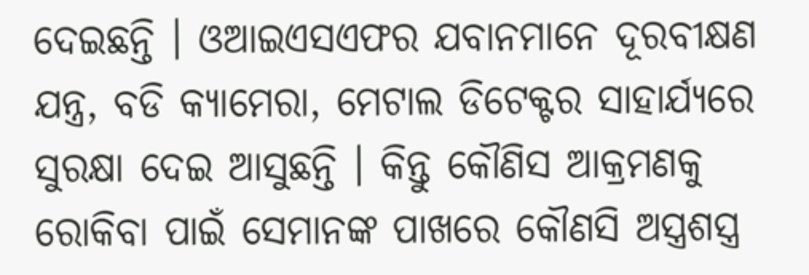ଦେଇଛନ୍ତି । ଓଆଇଏସଏଫର ଯବାନମାନେ ଦୂରବୀକ୍ଷଣ ଯନ୍ତ୍ର, ବଡି କ୍ୟାମେରା, ମେଟାଲ ଡିଟେକ୍ଟର ସାହାର୍ଯ୍ୟରେ ସୁରକ୍ଷା ଦେଇ ଆସୁଛନ୍ତି । କିନ୍ତୁ କୌଣିସ ଆକ୍ରମଣକୁ ରୋକିବା ପାଇଁ ସେମାନଙ୍କ ପାଖରେ କୌଣସି ଅସ୍ତ୍ରଶସ୍ତ୍ର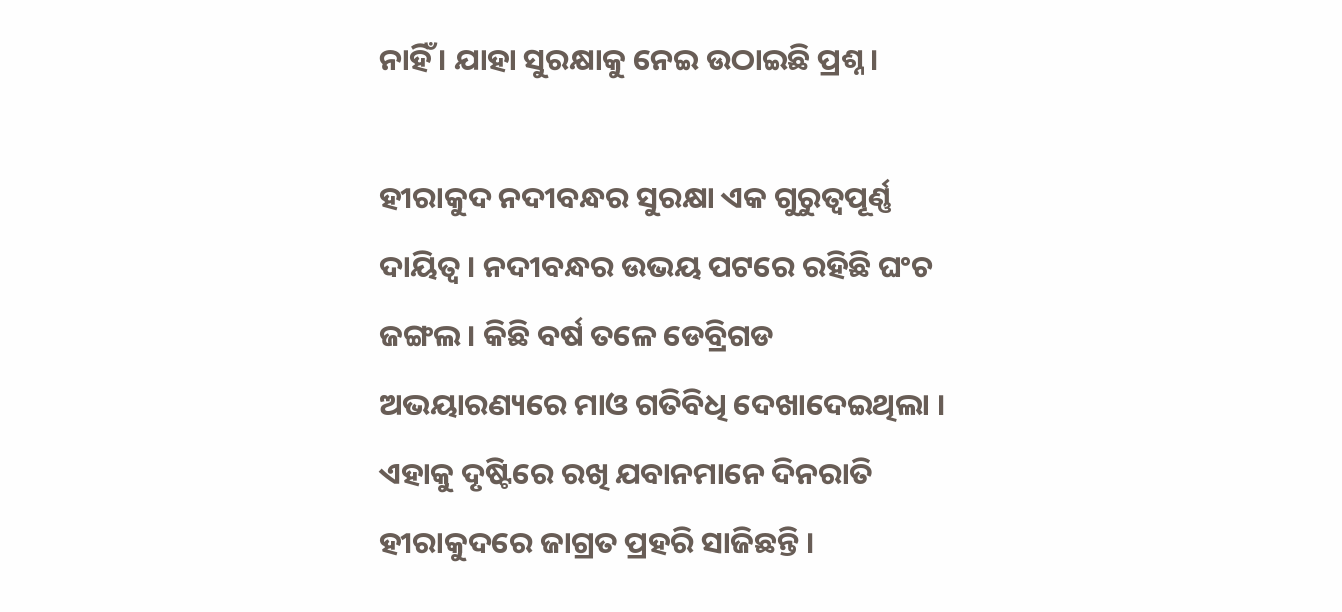ନାହିଁ । ଯାହା ସୁରକ୍ଷାକୁ ନେଇ ଉଠାଇଛି ପ୍ରଶ୍ନ ।

ହୀରାକୁଦ ନଦୀବନ୍ଧର ସୁରକ୍ଷା ଏକ ଗୁରୁତ୍ୱପୂର୍ଣ୍ଣ ଦାୟିତ୍ୱ । ନଦୀବନ୍ଧର ଉଭୟ ପଟରେ ରହିଛି ଘଂଚ ଜଙ୍ଗଲ । କିଛି ବର୍ଷ ତଳେ ଡେବ୍ରିଗଡ ଅଭୟାରଣ୍ୟରେ ମାଓ ଗତିବିଧି ଦେଖାଦେଇଥିଲା । ଏହାକୁ ଦୃଷ୍ଟିରେ ରଖି ଯବାନମାନେ ଦିନରାତି ହୀରାକୁଦରେ ଜାଗ୍ରତ ପ୍ରହରି ସାଜିଛନ୍ତି ।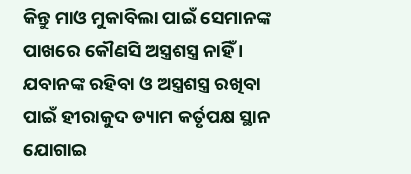କିନ୍ତୁ ମାଓ ମୁକାବିଲା ପାଇଁ ସେମାନଙ୍କ ପାଖରେ କୌଣସି ଅସ୍ତ୍ରଶସ୍ତ୍ର ନାହିଁ । ଯବାନଙ୍କ ରହିବା ଓ ଅସ୍ତ୍ରଶସ୍ତ୍ର ରଖିବା ପାଇଁ ହୀରାକୁଦ ଡ୍ୟାମ କର୍ତୃପକ୍ଷ ସ୍ଥାନ ଯୋଗାଇ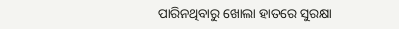ପାରିନଥିବାରୁ ଖୋଲା ହାତରେ ସୁରକ୍ଷା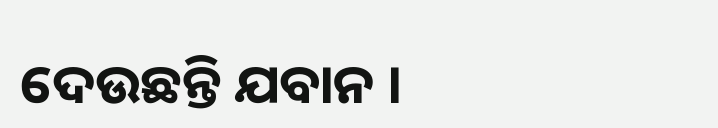ଦେଉଛନ୍ତି ଯବାନ ।